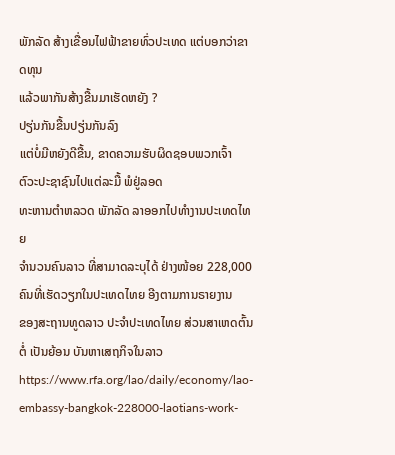ພັກລັດ ສ້າງເຂື່ອນໄຟຟ້າຂາຍທົ່ວປະເທດ ແຕ່ບອກວ່າຂາດທຸນ
ແລ້ວພາກັນສ້າງຂື້ນມາເຮັດຫຍັງ ?
ປຽ່ນກັນຂື້ນປຽ່ນກັນລົງ
ແຕ່ບໍ່ມີຫຍັງດີຂື້ນ, ຂາດຄວາມຮັບຜິດຊອບພວກເຈົ້າ
ຕົວະປະຊາຊົນໄປແຕ່ລະມື້ ພໍຢູ່ລອດ
ທະຫານຕຳຫລວດ ພັກລັດ ລາອອກໄປທຳງານປະເທດໄທຍ
ຈຳນວນຄົນລາວ ທີ່ສາມາດລະບຸໄດ້ ຢ່າງໜ້ອຍ 228,000 ຄົນທີ່ເຮັດວຽກໃນປະເທດໄທຍ ອີງຕາມການຣາຍງານ
ຂອງສະຖານທູດລາວ ປະຈຳປະເທດໄທຍ ສ່ວນສາເຫດຕົ້ນຕໍ່ ເປັນຍ້ອນ ບັນຫາເສຖກິຈໃນລາວ
https://www.rfa.org/lao/daily/economy/lao-embassy-bangkok-228000-laotians-work-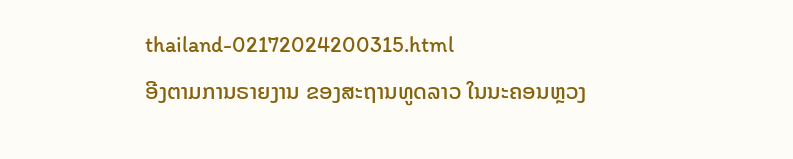thailand-02172024200315.html
ອີງຕາມການຣາຍງານ ຂອງສະຖານທູດລາວ ໃນນະຄອນຫຼວງ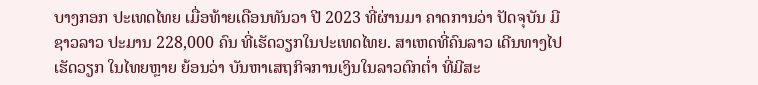ບາງກອກ ປະເທດໄທຍ ເມື່ອທ້າຍເດືອນທັນວາ ປີ 2023 ທີ່ຜ່ານມາ ຄາດການວ່າ ປັດຈຸບັນ ມີຊາວລາວ ປະມານ 228,000 ຄົນ ທີ່ເຮັດວຽກໃນປະເທດໄທຍ. ສາເຫດທີ່ຄົນລາວ ເດີນທາງໄປເຮັດວຽກ ໃນໄທຍຫຼາຍ ຍ້ອນວ່າ ບັນຫາເສຖກິຈການເງິນໃນລາວຕົກຕໍ່າ ທີ່ມີສະ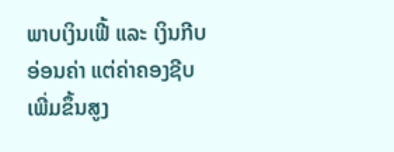ພາບເງິນເຟີ້ ແລະ ເງິນກີບອ່ອນຄ່າ ແຕ່ຄ່າຄອງຊີບ ເພີ່ມຂຶ້ນສູງ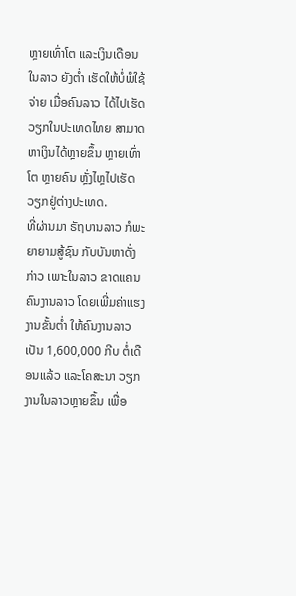ຫຼາຍເທົ່າໂຕ ແລະເງິນເດືອນໃນລາວ ຍັງຕໍ່າ ເຮັດໃຫ້ບໍ່ພໍໃຊ້ຈ່າຍ ເມື່ອຄົນລາວ ໄດ້ໄປເຮັດວຽກໃນປະເທດໄທຍ ສາມາດຫາເງິນໄດ້ຫຼາຍຂຶ້ນ ຫຼາຍເທົ່າໂຕ ຫຼາຍຄົນ ຫຼັ່ງໄຫຼໄປເຮັດວຽກຢູ່ຕ່າງປະເທດ.
ທີ່ຜ່ານມາ ຣັຖບານລາວ ກໍພະຍາຍາມສູ້ຊົນ ກັບບັນຫາດັ່ງກ່າວ ເພາະໃນລາວ ຂາດແຄນຄົນງານລາວ ໂດຍເພີ່ມຄ່າແຮງງານຂັ້ນຕໍ່າ ໃຫ້ຄົນງານລາວ ເປັນ 1,600,000 ກີບ ຕໍ່ເດືອນແລ້ວ ແລະໂຄສະນາ ວຽກງານໃນລາວຫຼາຍຂຶ້ນ ເພື່ອ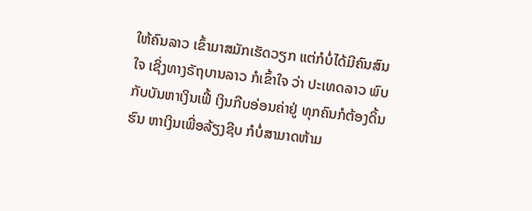ໃຫ້ຄົນລາວ ເຂົ້າມາສມັກເຮັດວຽກ ແຕ່ກໍບໍ່ໄດ້ມີຄົນສົນໃຈ ເຊິ່ງທາງຣັຖບານລາວ ກໍເຂົ້າໃຈ ວ່າ ປະເທດລາວ ພົບກັບບັນຫາເງິນເຟີ້ ເງິນກີບອ່ອນຄ່າຢູ່ ທຸກຄົນກໍຕ້ອງດິ້ນຮົນ ຫາເງິນເພື່ອລ້ຽງຊີບ ກໍບໍ່ສາມາດຫ້າມ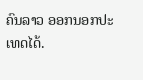ຄົນລາວ ອອກນອກປະເທດໄດ້.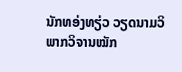ນັກທອ່ງທຽ່ວ ວຽດນາມວິພາກວິຈານໝັກ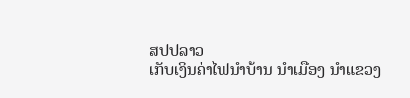ສປປລາວ
ເກັບເງິນຄ່າໄຟນຳບ້ານ ນຳເມືອງ ນຳແຂວງ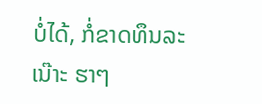ບໍ່ໄດ້, ກໍ່ຂາດທຶນລະເນ໊າະ ຮາໆ